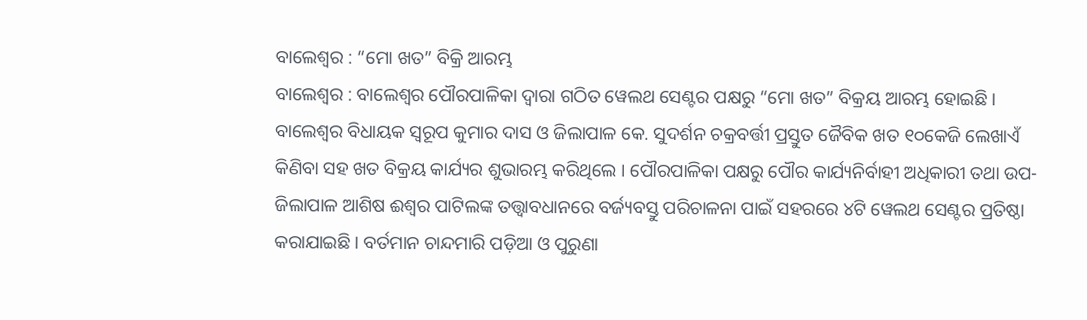ବାଲେଶ୍ୱର : “ମୋ ଖତ” ବିକ୍ରି ଆରମ୍ଭ
ବାଲେଶ୍ୱର : ବାଲେଶ୍ୱର ପୌରପାଳିକା ଦ୍ୱାରା ଗଠିତ ୱେଲଥ ସେଣ୍ଟର ପକ୍ଷରୁ “ମୋ ଖତ” ବିକ୍ରୟ ଆରମ୍ଭ ହୋଇଛି । ବାଲେଶ୍ୱର ବିଧାୟକ ସ୍ୱରୂପ କୁମାର ଦାସ ଓ ଜିଲାପାଳ କେ. ସୁଦର୍ଶନ ଚକ୍ରବର୍ତ୍ତୀ ପ୍ରସ୍ତୁତ ଜୈବିକ ଖତ ୧୦କେଜି ଲେଖାଏଁ କିଣିବା ସହ ଖତ ବିକ୍ରୟ କାର୍ଯ୍ୟର ଶୁଭାରମ୍ଭ କରିଥିଲେ । ପୌରପାଳିକା ପକ୍ଷରୁ ପୌର କାର୍ଯ୍ୟନିର୍ବାହୀ ଅଧିକାରୀ ତଥା ଉପ-ଜିଲାପାଳ ଆଶିଷ ଈଶ୍ୱର ପାଟିଲଙ୍କ ତତ୍ତ୍ୱାବଧାନରେ ବର୍ଜ୍ୟବସ୍ତୁ ପରିଚାଳନା ପାଇଁ ସହରରେ ୪ଟି ୱେଲଥ ସେଣ୍ଟର ପ୍ରତିଷ୍ଠା କରାଯାଇଛି । ବର୍ତମାନ ଚାନ୍ଦମାରି ପଡ଼ିଆ ଓ ପୁରୁଣା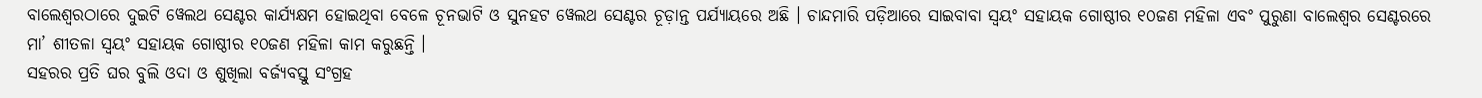ବାଲେଶ୍ୱରଠାରେ ଦୁଇଟି ୱେଲଥ ସେଣ୍ଟର କାର୍ଯ୍ୟକ୍ଷମ ହୋଇଥିବା ବେଳେ ଚୂନଭାଟି ଓ ସୁନହଟ ୱେଲଥ ସେଣ୍ଟର ଚୂଡ଼ାନ୍ତ ପର୍ଯ୍ୟାୟରେ ଅଛି । ଚାନ୍ଦମାରି ପଡ଼ିଆରେ ସାଇବାବା ସ୍ୱୟଂ ସହାୟକ ଗୋଷ୍ଠୀର ୧୦ଜଣ ମହିଳା ଏବଂ ପୁରୁଣା ବାଲେଶ୍ୱର ସେଣ୍ଟରରେ ମା’ ଶୀତଳା ସ୍ୱୟଂ ସହାୟକ ଗୋଷ୍ଠୀର ୧୦ଜଣ ମହିଳା କାମ କରୁଛନ୍ତି ।
ସହରର ପ୍ରତି ଘର ବୁଲି ଓଦା ଓ ଶୁଖିଲା ବର୍ଜ୍ୟବସ୍ତୁ ସଂଗ୍ରହ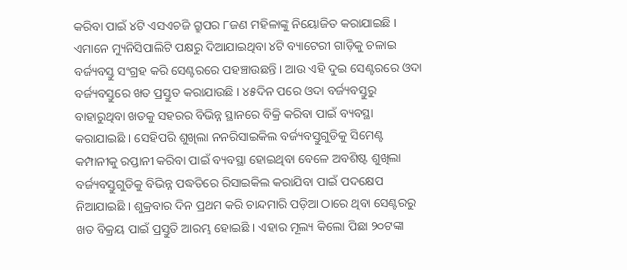କରିବା ପାଇଁ ୪ଟି ଏସଏଚଜି ଗ୍ରୁପର ୮ଜଣ ମହିଳାଙ୍କୁ ନିୟୋଜିତ କରାଯାଇଛି । ଏମାନେ ମ୍ୟୁନିସିପାଲିଟି ପକ୍ଷରୁ ଦିଆଯାଇଥିବା ୪ଟି ବ୍ୟାଟେରୀ ଗାଡ଼ିକୁ ଚଳାଇ ବର୍ଜ୍ୟବସ୍ତୁ ସଂଗ୍ରହ କରି ସେଣ୍ଟରରେ ପହଞ୍ଚାଉଛନ୍ତି । ଆଉ ଏହି ଦୁଇ ସେଣ୍ଟରରେ ଓଦା ବର୍ଜ୍ୟବସ୍ତୁରେ ଖତ ପ୍ରସ୍ତୁତ କରାଯାଉଛି । ୪୫ଦିନ ପରେ ଓଦା ବର୍ଜ୍ୟବସ୍ତୁରୁ ବାହାରୁଥିବା ଖତକୁ ସହରର ବିଭିନ୍ନ ସ୍ଥାନରେ ବିକ୍ରି କରିବା ପାଇଁ ବ୍ୟବସ୍ଥା କରାଯାଇଛି । ସେହିପରି ଶୁଖିଲା ନନରିସାଇକିଲ ବର୍ଜ୍ୟବସ୍ତୁଗୁଡିକୁ ସିମେଣ୍ଟ କମ୍ପାନୀକୁ ରପ୍ତାନୀ କରିବା ପାଇଁ ବ୍ୟବସ୍ଥା ହୋଇଥିବା ବେଳେ ଅବଶିଷ୍ଟ ଶୁଖିଲା ବର୍ଜ୍ୟବସ୍ତୁଗୁଡିକୁ ବିଭିନ୍ନ ପଦ୍ଧତିରେ ରିସାଇକିଲ କରାଯିବା ପାଇଁ ପଦକ୍ଷେପ ନିଆଯାଇଛି । ଶୁକ୍ରବାର ଦିନ ପ୍ରଥମ କରି ଚାନ୍ଦମାରି ପଡ଼ିଆ ଠାରେ ଥିବା ସେଣ୍ଟରରୁ ଖତ ବିକ୍ରୟ ପାଇଁ ପ୍ରସ୍ତୁତି ଆରମ୍ଭ ହୋଇଛି । ଏହାର ମୂଲ୍ୟ କିଲୋ ପିଛା ୨୦ଟଙ୍କା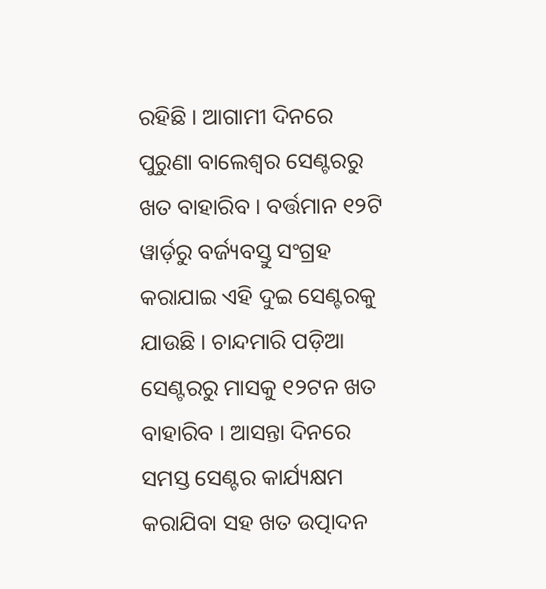ରହିଛି । ଆଗାମୀ ଦିନରେ ପୁରୁଣା ବାଲେଶ୍ୱର ସେଣ୍ଟରରୁ ଖତ ବାହାରିବ । ବର୍ତ୍ତମାନ ୧୨ଟି ୱାର୍ଡ଼ରୁ ବର୍ଜ୍ୟବସ୍ତୁ ସଂଗ୍ରହ କରାଯାଇ ଏହି ଦୁଇ ସେଣ୍ଟରକୁ ଯାଉଛି । ଚାନ୍ଦମାରି ପଡ଼ିଆ ସେଣ୍ଟରରୁ ମାସକୁ ୧୨ଟନ ଖତ ବାହାରିବ । ଆସନ୍ତା ଦିନରେ ସମସ୍ତ ସେଣ୍ଟର କାର୍ଯ୍ୟକ୍ଷମ କରାଯିବା ସହ ଖତ ଉତ୍ପାଦନ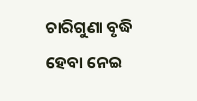ଚାରିଗୁଣା ବୃଦ୍ଧି ହେବା ନେଇ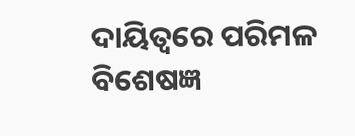ଦାୟିତ୍ୱରେ ପରିମଳ ବିଶେଷଜ୍ଞ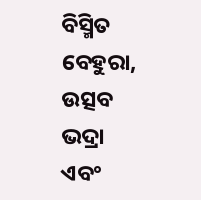ବିସ୍ମିତ ବେହୁରା, ଉତ୍ସବ ଭଦ୍ରା ଏବଂ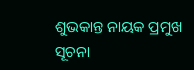ଶୁଭକାନ୍ତ ନାୟକ ପ୍ରମୁଖ ସୂଚନା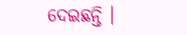ଦେଇଛନ୍ତି ।